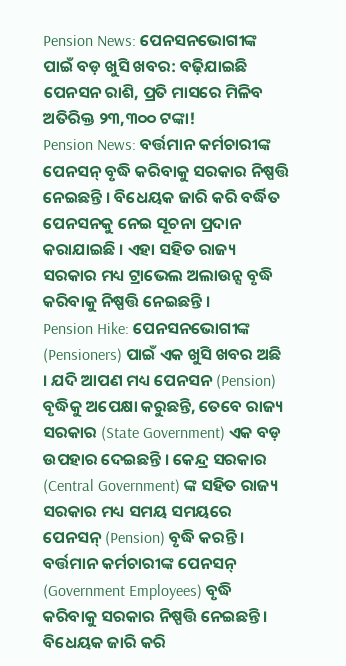Pension News: ପେନସନଭୋଗୀଙ୍କ ପାଇଁ ବଡ଼ ଖୁସି ଖବର: ବଢ଼ିଯାଇଛି ପେନସନ ରାଶି, ପ୍ରତି ମାସରେ ମିଳିବ ଅତିରିକ୍ତ ୨୩,୩୦୦ ଟଙ୍କା!
Pension News: ବର୍ତ୍ତମାନ କର୍ମଚାରୀଙ୍କ ପେନସନ୍ ବୃଦ୍ଧି କରିବାକୁ ସରକାର ନିଷ୍ପତ୍ତି ନେଇଛନ୍ତି । ବିଧେୟକ ଜାରି କରି ବର୍ଦ୍ଧିତ ପେନସନକୁ ନେଇ ସୂଚନା ପ୍ରଦାନ କରାଯାଇଛି । ଏହା ସହିତ ରାଜ୍ୟ ସରକାର ମଧ୍ୟ ଟ୍ରାଭେଲ ଅଲାଉନ୍ସ ବୃଦ୍ଧି କରିବାକୁ ନିଷ୍ପତ୍ତି ନେଇଛନ୍ତି ।
Pension Hike: ପେନସନଭୋଗୀଙ୍କ (Pensioners) ପାଇଁ ଏକ ଖୁସି ଖବର ଅଛି । ଯଦି ଆପଣ ମଧ୍ୟ ପେନସନ (Pension) ବୃଦ୍ଧିକୁ ଅପେକ୍ଷା କରୁଛନ୍ତି, ତେବେ ରାଜ୍ୟ ସରକାର (State Government) ଏକ ବଡ଼ ଉପହାର ଦେଇଛନ୍ତି । କେନ୍ଦ୍ର ସରକାର (Central Government) ଙ୍କ ସହିତ ରାଜ୍ୟ ସରକାର ମଧ୍ୟ ସମୟ ସମୟରେ ପେନସନ୍ (Pension) ବୃଦ୍ଧି କରନ୍ତି । ବର୍ତ୍ତମାନ କର୍ମଚାରୀଙ୍କ ପେନସନ୍ (Government Employees) ବୃଦ୍ଧି କରିବାକୁ ସରକାର ନିଷ୍ପତ୍ତି ନେଇଛନ୍ତି । ବିଧେୟକ ଜାରି କରି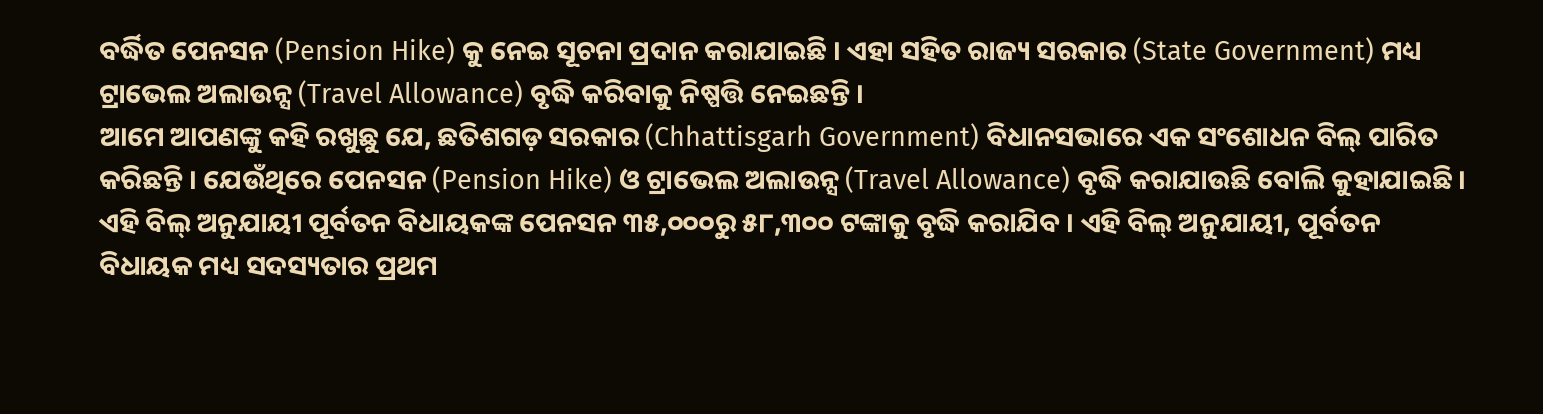ବର୍ଦ୍ଧିତ ପେନସନ (Pension Hike) କୁ ନେଇ ସୂଚନା ପ୍ରଦାନ କରାଯାଇଛି । ଏହା ସହିତ ରାଜ୍ୟ ସରକାର (State Government) ମଧ୍ୟ ଟ୍ରାଭେଲ ଅଲାଉନ୍ସ (Travel Allowance) ବୃଦ୍ଧି କରିବାକୁ ନିଷ୍ପତ୍ତି ନେଇଛନ୍ତି ।
ଆମେ ଆପଣଙ୍କୁ କହି ରଖୁଛୁ ଯେ, ଛତିଶଗଡ଼ ସରକାର (Chhattisgarh Government) ବିଧାନସଭାରେ ଏକ ସଂଶୋଧନ ବିଲ୍ ପାରିତ କରିଛନ୍ତି । ଯେଉଁଥିରେ ପେନସନ (Pension Hike) ଓ ଟ୍ରାଭେଲ ଅଲାଉନ୍ସ (Travel Allowance) ବୃଦ୍ଧି କରାଯାଉଛି ବୋଲି କୁହାଯାଇଛି । ଏହି ବିଲ୍ ଅନୁଯାୟୀ ପୂର୍ବତନ ବିଧାୟକଙ୍କ ପେନସନ ୩୫,୦୦୦ରୁ ୫୮,୩୦୦ ଟଙ୍କାକୁ ବୃଦ୍ଧି କରାଯିବ । ଏହି ବିଲ୍ ଅନୁଯାୟୀ, ପୂର୍ବତନ ବିଧାୟକ ମଧ୍ୟ ସଦସ୍ୟତାର ପ୍ରଥମ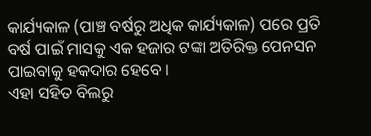କାର୍ଯ୍ୟକାଳ (ପାଞ୍ଚ ବର୍ଷରୁ ଅଧିକ କାର୍ଯ୍ୟକାଳ) ପରେ ପ୍ରତି ବର୍ଷ ପାଇଁ ମାସକୁ ଏକ ହଜାର ଟଙ୍କା ଅତିରିକ୍ତ ପେନସନ ପାଇବାକୁ ହକଦାର ହେବେ ।
ଏହା ସହିତ ବିଲରୁ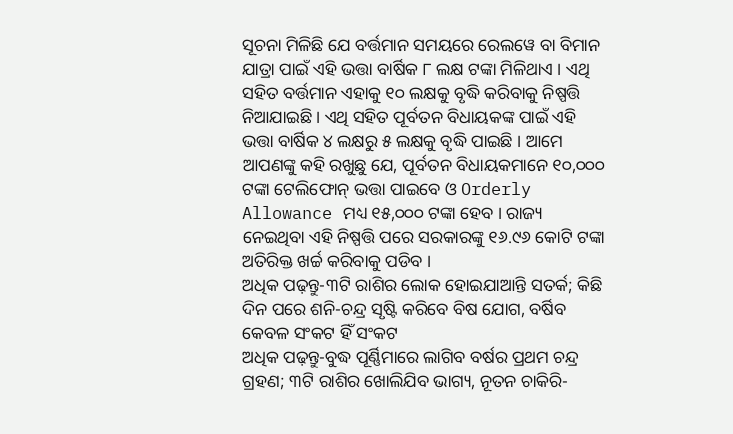ସୂଚନା ମିଳିଛି ଯେ ବର୍ତ୍ତମାନ ସମୟରେ ରେଲୱେ ବା ବିମାନ ଯାତ୍ରା ପାଇଁ ଏହି ଭତ୍ତା ବାର୍ଷିକ ୮ ଲକ୍ଷ ଟଙ୍କା ମିଳିଥାଏ । ଏଥି ସହିତ ବର୍ତ୍ତମାନ ଏହାକୁ ୧୦ ଲକ୍ଷକୁ ବୃଦ୍ଧି କରିବାକୁ ନିଷ୍ପତ୍ତି ନିଆଯାଇଛି । ଏଥି ସହିତ ପୂର୍ବତନ ବିଧାୟକଙ୍କ ପାଇଁ ଏହି ଭତ୍ତା ବାର୍ଷିକ ୪ ଲକ୍ଷରୁ ୫ ଲକ୍ଷକୁ ବୃଦ୍ଧି ପାଇଛି । ଆମେ ଆପଣଙ୍କୁ କହି ରଖୁଛୁ ଯେ, ପୂର୍ବତନ ବିଧାୟକମାନେ ୧୦,୦୦୦ ଟଙ୍କା ଟେଲିଫୋନ୍ ଭତ୍ତା ପାଇବେ ଓ Orderly Allowance ମଧ୍ୟ ୧୫,୦୦୦ ଟଙ୍କା ହେବ । ରାଜ୍ୟ ନେଇଥିବା ଏହି ନିଷ୍ପତ୍ତି ପରେ ସରକାରଙ୍କୁ ୧୬.୯୬ କୋଟି ଟଙ୍କା ଅତିରିକ୍ତ ଖର୍ଚ୍ଚ କରିବାକୁ ପଡିବ ।
ଅଧିକ ପଢ଼ନ୍ତୁ-୩ଟି ରାଶିର ଲୋକ ହୋଇଯାଆନ୍ତି ସତର୍କ; କିଛି ଦିନ ପରେ ଶନି-ଚନ୍ଦ୍ର ସୃଷ୍ଟି କରିବେ ବିଷ ଯୋଗ, ବର୍ଷିବ କେବଳ ସଂକଟ ହିଁ ସଂକଟ
ଅଧିକ ପଢ଼ନ୍ତୁ-ବୁଦ୍ଧ ପୂର୍ଣ୍ଣିମାରେ ଲାଗିବ ବର୍ଷର ପ୍ରଥମ ଚନ୍ଦ୍ର ଗ୍ରହଣ; ୩ଟି ରାଶିର ଖୋଲିଯିବ ଭାଗ୍ୟ, ନୂତନ ଚାକିରି-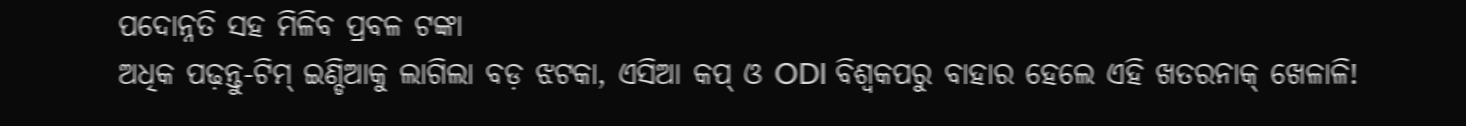ପଦୋନ୍ନତି ସହ ମିଳିବ ପ୍ରବଳ ଟଙ୍କା
ଅଧିକ ପଢ଼ନ୍ତୁ-ଟିମ୍ ଇଣ୍ଡିଆକୁ ଲାଗିଲା ବଡ଼ ଝଟକା, ଏସିଆ କପ୍ ଓ ODI ବିଶ୍ୱକପରୁ ବାହାର ହେଲେ ଏହି ଖତରନାକ୍ ଖେଳାଳି!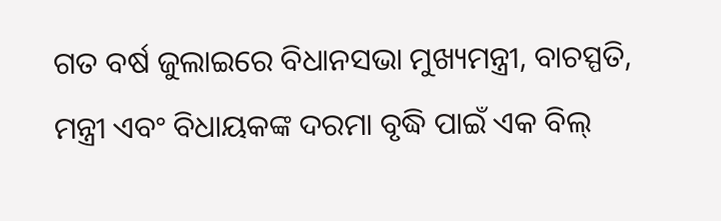ଗତ ବର୍ଷ ଜୁଲାଇରେ ବିଧାନସଭା ମୁଖ୍ୟମନ୍ତ୍ରୀ, ବାଚସ୍ପତି, ମନ୍ତ୍ରୀ ଏବଂ ବିଧାୟକଙ୍କ ଦରମା ବୃଦ୍ଧି ପାଇଁ ଏକ ବିଲ୍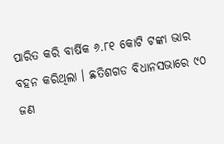ପାରିତ କରି ବାର୍ଷିକ ୬.୮୧ କୋଟି ଟଙ୍କା ଭାର ବହନ କରିଥିଲା । ଛତିଶଗଡ ବିଧାନସଭାରେ ୯୦ ଜଣ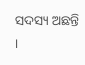ସଦସ୍ୟ ଅଛନ୍ତି ।